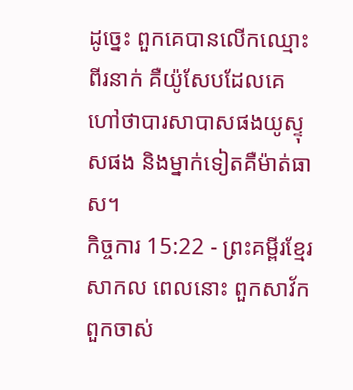ដូច្នេះ ពួកគេបានលើកឈ្មោះពីរនាក់ គឺយ៉ូសែបដែលគេហៅថាបារសាបាសផងយូស្ទុសផង និងម្នាក់ទៀតគឺម៉ាត់ធាស។
កិច្ចការ 15:22 - ព្រះគម្ពីរខ្មែរសាកល ពេលនោះ ពួកសាវ័ក ពួកចាស់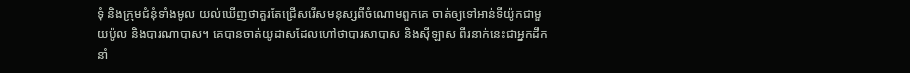ទុំ និងក្រុមជំនុំទាំងមូល យល់ឃើញថាគួរតែជ្រើសរើសមនុស្សពីចំណោមពួកគេ ចាត់ឲ្យទៅអាន់ទីយ៉ូកជាមួយប៉ូល និងបារណាបាស។ គេបានចាត់យូដាសដែលហៅថាបារសាបាស និងស៊ីឡាស ពីរនាក់នេះជាអ្នកដឹកនាំ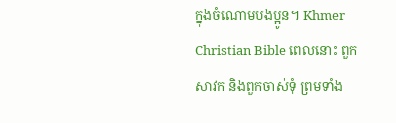ក្នុងចំណោមបងប្អូន។ Khmer Christian Bible ពេលនោះ ពួកសាវក និងពួកចាស់ទុំ ព្រមទាំង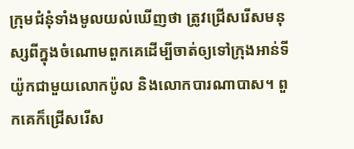ក្រុមជំនុំទាំងមូលយល់ឃើញថា ត្រូវជ្រើសរើសមនុស្សពីក្នុងចំណោមពួកគេដើម្បីចាត់ឲ្យទៅក្រុងអាន់ទីយ៉ូកជាមួយលោកប៉ូល និងលោកបារណាបាស។ ពួកគេក៏ជ្រើសរើស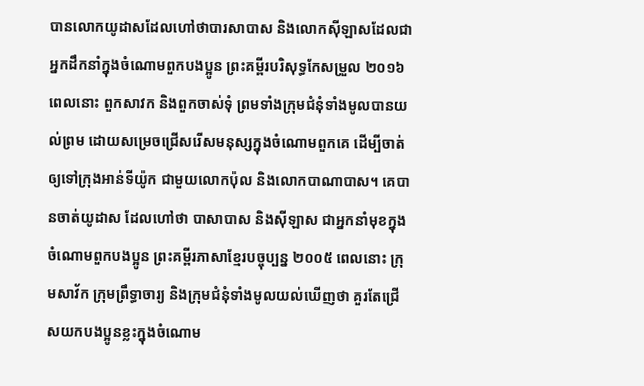បានលោកយូដាសដែលហៅថាបារសាបាស និងលោកស៊ីឡាសដែលជាអ្នកដឹកនាំក្នុងចំណោមពួកបងប្អូន ព្រះគម្ពីរបរិសុទ្ធកែសម្រួល ២០១៦ ពេលនោះ ពួកសាវក និងពួកចាស់ទុំ ព្រមទាំងក្រុមជំនុំទាំងមូលបានយល់ព្រម ដោយសម្រេចជ្រើសរើសមនុស្សក្នុងចំណោមពួកគេ ដើម្បីចាត់ឲ្យទៅក្រុងអាន់ទីយ៉ូក ជាមួយលោកប៉ុល និងលោកបាណាបាស។ គេបានចាត់យូដាស ដែលហៅថា បាសាបាស និងស៊ីឡាស ជាអ្នកនាំមុខក្នុងចំណោមពួកបងប្អូន ព្រះគម្ពីរភាសាខ្មែរបច្ចុប្បន្ន ២០០៥ ពេលនោះ ក្រុមសាវ័ក ក្រុមព្រឹទ្ធាចារ្យ និងក្រុមជំនុំទាំងមូលយល់ឃើញថា គួរតែជ្រើសយកបងប្អូនខ្លះក្នុងចំណោម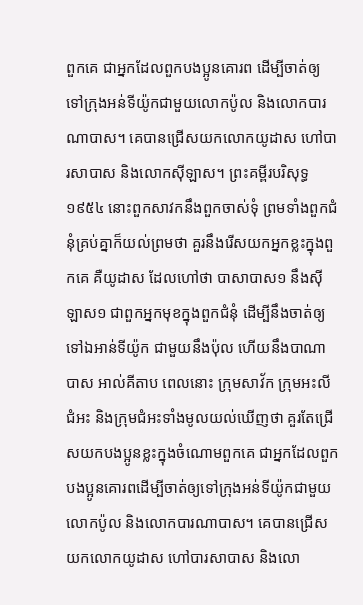ពួកគេ ជាអ្នកដែលពួកបងប្អូនគោរព ដើម្បីចាត់ឲ្យទៅក្រុងអន់ទីយ៉ូកជាមួយលោកប៉ូល និងលោកបារណាបាស។ គេបានជ្រើសយកលោកយូដាស ហៅបារសាបាស និងលោកស៊ីឡាស។ ព្រះគម្ពីរបរិសុទ្ធ ១៩៥៤ នោះពួកសាវកនឹងពួកចាស់ទុំ ព្រមទាំងពួកជំនុំគ្រប់គ្នាក៏យល់ព្រមថា គួរនឹងរើសយកអ្នកខ្លះក្នុងពួកគេ គឺយូដាស ដែលហៅថា បាសាបាស១ នឹងស៊ីឡាស១ ជាពួកអ្នកមុខក្នុងពួកជំនុំ ដើម្បីនឹងចាត់ឲ្យទៅឯអាន់ទីយ៉ូក ជាមួយនឹងប៉ុល ហើយនឹងបាណាបាស អាល់គីតាប ពេលនោះ ក្រុមសាវ័ក ក្រុមអះលីជំអះ និងក្រុមជំអះទាំងមូលយល់ឃើញថា គួរតែជ្រើសយកបងប្អូនខ្លះក្នុងចំណោមពួកគេ ជាអ្នកដែលពួកបងប្អូនគោរពដើម្បីចាត់ឲ្យទៅក្រុងអន់ទីយ៉ូកជាមួយលោកប៉ូល និងលោកបារណាបាស។ គេបានជ្រើសយកលោកយូដាស ហៅបារសាបាស និងលោ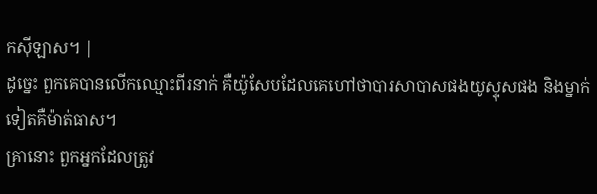កស៊ីឡាស។ |
ដូច្នេះ ពួកគេបានលើកឈ្មោះពីរនាក់ គឺយ៉ូសែបដែលគេហៅថាបារសាបាសផងយូស្ទុសផង និងម្នាក់ទៀតគឺម៉ាត់ធាស។
គ្រានោះ ពួកអ្នកដែលត្រូវ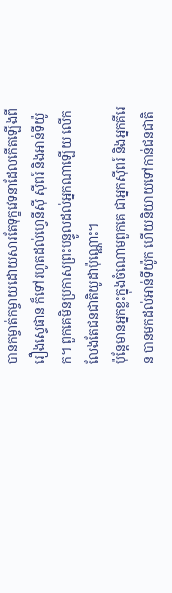បានកម្ចាត់កម្ចាយដោយសារតែទុក្ខវេទនាដែលកើតឡើងពីរឿងស្ទេផាន ក៏ទៅរហូតដល់ហ្វេនីស៊ី ស៊ីពរ៍ និងអាន់ទីយ៉ូក។ ពួកគេមិនប្រកាសព្រះបន្ទូលដល់អ្នកណាឡើយ លើកលែងតែជនជាតិយូដាប៉ុណ្ណោះ។
ប៉ុន្តែមានអ្នកខ្លះក្នុងចំណោមពួកគេ ជាអ្នកស៊ីពរ៍ និងអ្នកគីរេន បានមកដល់អាន់ទីយ៉ូក ហើយនិយាយទៅកាន់ជនជាតិ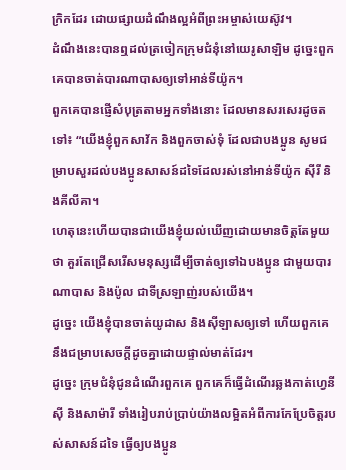ក្រិកដែរ ដោយផ្សាយដំណឹងល្អអំពីព្រះអម្ចាស់យេស៊ូវ។
ដំណឹងនេះបានឮដល់ត្រចៀកក្រុមជំនុំនៅយេរូសាឡិម ដូច្នេះពួកគេបានចាត់បារណាបាសឲ្យទៅអាន់ទីយ៉ូក។
ពួកគេបានផ្ញើសំបុត្រតាមអ្នកទាំងនោះ ដែលមានសរសេរដូចតទៅ៖ “យើងខ្ញុំពួកសាវ័ក និងពួកចាស់ទុំ ដែលជាបងប្អូន សូមជម្រាបសួរដល់បងប្អូនសាសន៍ដទៃដែលរស់នៅអាន់ទីយ៉ូក ស៊ីរី និងគីលីគា។
ហេតុនេះហើយបានជាយើងខ្ញុំយល់ឃើញដោយមានចិត្តតែមួយថា គួរតែជ្រើសរើសមនុស្សដើម្បីចាត់ឲ្យទៅឯបងប្អូន ជាមួយបារណាបាស និងប៉ូល ជាទីស្រឡាញ់របស់យើង។
ដូច្នេះ យើងខ្ញុំបានចាត់យូដាស និងស៊ីឡាសឲ្យទៅ ហើយពួកគេនឹងជម្រាបសេចក្ដីដូចគ្នាដោយផ្ទាល់មាត់ដែរ។
ដូច្នេះ ក្រុមជំនុំជូនដំណើរពួកគេ ពួកគេក៏ធ្វើដំណើរឆ្លងកាត់ហ្វេនីស៊ី និងសាម៉ារី ទាំងរៀបរាប់ប្រាប់យ៉ាងលម្អិតអំពីការកែប្រែចិត្តរបស់សាសន៍ដទៃ ធ្វើឲ្យបងប្អូន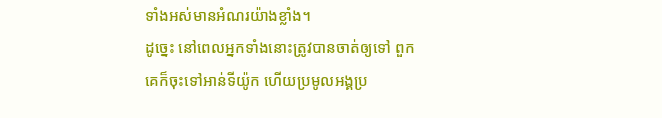ទាំងអស់មានអំណរយ៉ាងខ្លាំង។
ដូច្នេះ នៅពេលអ្នកទាំងនោះត្រូវបានចាត់ឲ្យទៅ ពួកគេក៏ចុះទៅអាន់ទីយ៉ូក ហើយប្រមូលអង្គប្រ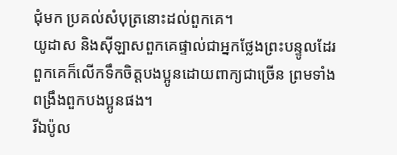ជុំមក ប្រគល់សំបុត្រនោះដល់ពួកគេ។
យូដាស និងស៊ីឡាសពួកគេផ្ទាល់ជាអ្នកថ្លែងព្រះបន្ទូលដែរ ពួកគេក៏លើកទឹកចិត្តបងប្អូនដោយពាក្យជាច្រើន ព្រមទាំងពង្រឹងពួកបងប្អូនផង។
រីឯប៉ូល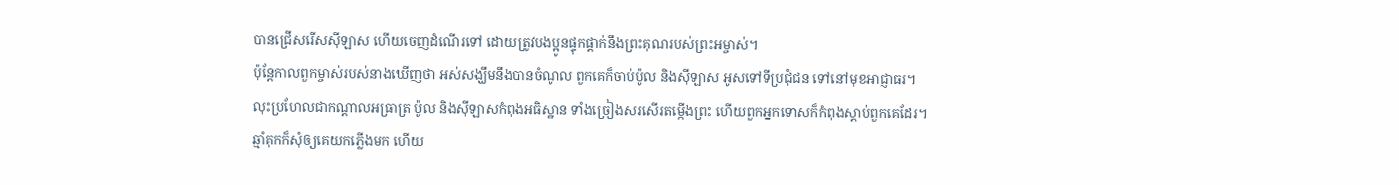បានជ្រើសរើសស៊ីឡាស ហើយចេញដំណើរទៅ ដោយត្រូវបងប្អូនផ្ទុកផ្ដាក់នឹងព្រះគុណរបស់ព្រះអម្ចាស់។
ប៉ុន្តែកាលពួកម្ចាស់របស់នាងឃើញថា អស់សង្ឃឹមនឹងបានចំណូល ពួកគេក៏ចាប់ប៉ូល និងស៊ីឡាស អូសទៅទីប្រជុំជន ទៅនៅមុខអាជ្ញាធរ។
លុះប្រហែលជាកណ្ដាលអធ្រាត្រ ប៉ូល និងស៊ីឡាសកំពុងអធិស្ឋាន ទាំងច្រៀងសរសើរតម្កើងព្រះ ហើយពួកអ្នកទោសក៏កំពុងស្ដាប់ពួកគេដែរ។
ឆ្មាំគុកក៏សុំឲ្យគេយកភ្លើងមក ហើយ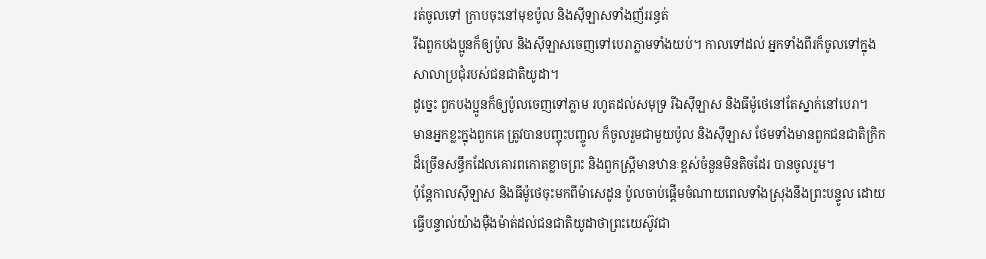រត់ចូលទៅ ក្រាបចុះនៅមុខប៉ូល និងស៊ីឡាសទាំងញ័ររន្ធត់
រីឯពួកបងប្អូនក៏ឲ្យប៉ូល និងស៊ីឡាសចេញទៅបេរាភ្លាមទាំងយប់។ កាលទៅដល់ អ្នកទាំងពីរក៏ចូលទៅក្នុងសាលាប្រជុំរបស់ជនជាតិយូដា។
ដូច្នេះ ពួកបងប្អូនក៏ឲ្យប៉ូលចេញទៅភ្លាម រហូតដល់សមុទ្រ រីឯស៊ីឡាស និងធីម៉ូថេនៅតែស្នាក់នៅបេរា។
មានអ្នកខ្លះក្នុងពួកគេ ត្រូវបានបញ្ចុះបញ្ចូល ក៏ចូលរួមជាមួយប៉ូល និងស៊ីឡាស ថែមទាំងមានពួកជនជាតិក្រិកដ៏ច្រើនសន្ធឹកដែលគោរពកោតខ្លាចព្រះ និងពួកស្ត្រីមានឋានៈខ្ពស់ចំនួនមិនតិចដែរ បានចូលរួម។
ប៉ុន្តែកាលស៊ីឡាស និងធីម៉ូថេចុះមកពីម៉ាសេដូន ប៉ូលចាប់ផ្ដើមចំណាយពេលទាំងស្រុងនឹងព្រះបន្ទូល ដោយធ្វើបន្ទាល់យ៉ាងម៉ឺងម៉ាត់ដល់ជនជាតិយូដាថាព្រះយេស៊ូវជា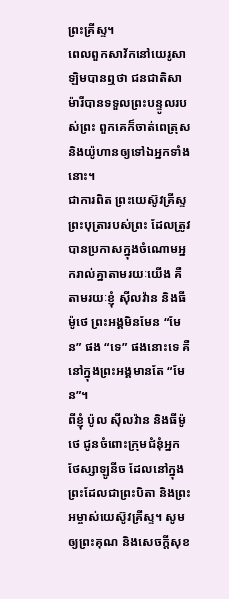ព្រះគ្រីស្ទ។
ពេលពួកសាវ័កនៅយេរូសាឡិមបានឮថា ជនជាតិសាម៉ារីបានទទួលព្រះបន្ទូលរបស់ព្រះ ពួកគេក៏ចាត់ពេត្រុស និងយ៉ូហានឲ្យទៅឯអ្នកទាំងនោះ។
ជាការពិត ព្រះយេស៊ូវគ្រីស្ទព្រះបុត្រារបស់ព្រះ ដែលត្រូវបានប្រកាសក្នុងចំណោមអ្នករាល់គ្នាតាមរយៈយើង គឺតាមរយៈខ្ញុំ ស៊ីលវ៉ាន និងធីម៉ូថេ ព្រះអង្គមិនមែន “មែន” ផង “ទេ” ផងនោះទេ គឺនៅក្នុងព្រះអង្គមានតែ “មែន”។
ពីខ្ញុំ ប៉ូល ស៊ីលវ៉ាន និងធីម៉ូថេ ជូនចំពោះក្រុមជំនុំអ្នកថែស្សាឡូនីច ដែលនៅក្នុងព្រះដែលជាព្រះបិតា និងព្រះអម្ចាស់យេស៊ូវគ្រីស្ទ។ សូមឲ្យព្រះគុណ និងសេចក្ដីសុខ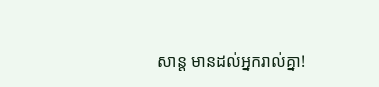សាន្ត មានដល់អ្នករាល់គ្នា!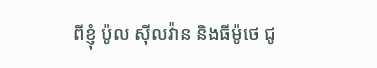ពីខ្ញុំ ប៉ូល ស៊ីលវ៉ាន និងធីម៉ូថេ ជូ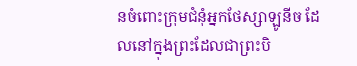នចំពោះក្រុមជំនុំអ្នកថែស្សាឡូនីច ដែលនៅក្នុងព្រះដែលជាព្រះបិ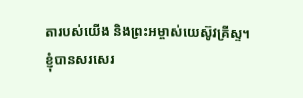តារបស់យើង និងព្រះអម្ចាស់យេស៊ូវគ្រីស្ទ។
ខ្ញុំបានសរសេរ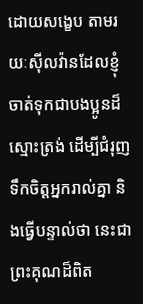ដោយសង្ខេប តាមរយៈស៊ីលវ៉ានដែលខ្ញុំចាត់ទុកជាបងប្អូនដ៏ស្មោះត្រង់ ដើម្បីជំរុញទឹកចិត្តអ្នករាល់គ្នា និងធ្វើបន្ទាល់ថា នេះជាព្រះគុណដ៏ពិត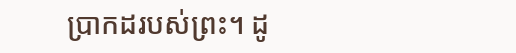ប្រាកដរបស់ព្រះ។ ដូ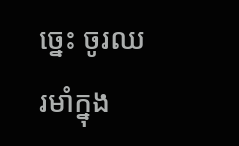ច្នេះ ចូរឈរមាំក្នុង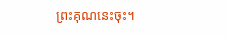ព្រះគុណនេះចុះ។